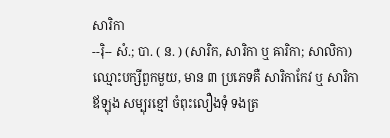សារិកា
--រ៉ិ-- សំ.; បា. ( ន. ) (សារិក, សារិកា ឬ ឝារិកា; សាលិកា) ឈ្មោះបក្សីពួកមួយ, មាន ៣ ប្រភេទគឺ សារិកាកែវ ឬ សារិកាឪឡុង សម្បុរខ្មៅ ចំពុះលឿងទុំ ទងត្រ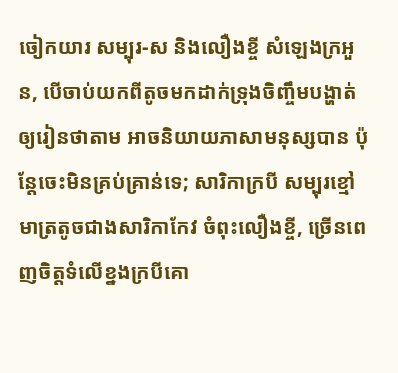ចៀកយារ សម្បុរ-ស និងលឿងខ្ចី សំឡេងក្រអួន, បើចាប់យកពីតូចមកដាក់ទ្រុងចិញ្ចឹមបង្ហាត់ឲ្យរៀនថាតាម អាចនិយាយភាសាមនុស្សបាន ប៉ុន្តែចេះមិនគ្រប់គ្រាន់ទេ; សារិកាក្របី សម្បុរខ្មៅមាត្រតូចជាងសារិកាកែវ ចំពុះលឿងខ្ចី, ច្រើនពេញចិត្តទំលើខ្នងក្របីគោ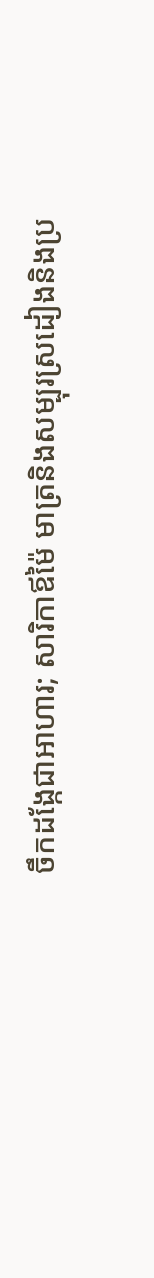ចឹកដង្កែជាអាហារ; សារិកាឪម៉ៃ មាត្រនិងសម្បុរស្រដៀងនិងប្រ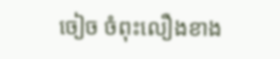ចៀច ចំពុះលឿងខាង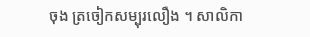ចុង ត្រចៀកសម្បុរលឿង ។ សាលិកា